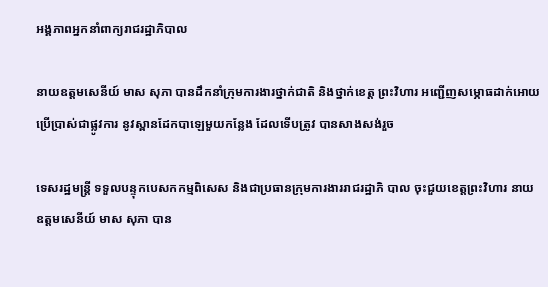អង្គភាពអ្នកនាំពាក្យរាជរដ្ឋាភិបាល

នាយឧត្ដមសេនីយ៍ មាស សុភា បានដឹកនាំក្រុមការងារថ្នាក់ជាតិ និងថ្នាក់ខេត្ត ព្រះវិហារ អញ្ជើញសម្ភោធដាក់អោយប្រើប្រាស់ជាផ្លូវការ នូវស្ពានដែកបាឡេមួយកន្លែង ដែលទើបត្រូវ បានសាងសង់រួច

ទេសរដ្ឋមន្ត្រី ទទួលបន្ទុកបេសកកម្មពិសេស និងជាប្រធានក្រុមការងាររាជរដ្ឋាភិ បាល ចុះជួយខេត្តព្រះវិហារ នាយឧត្តមសេនីយ៍ មាស សុភា បាន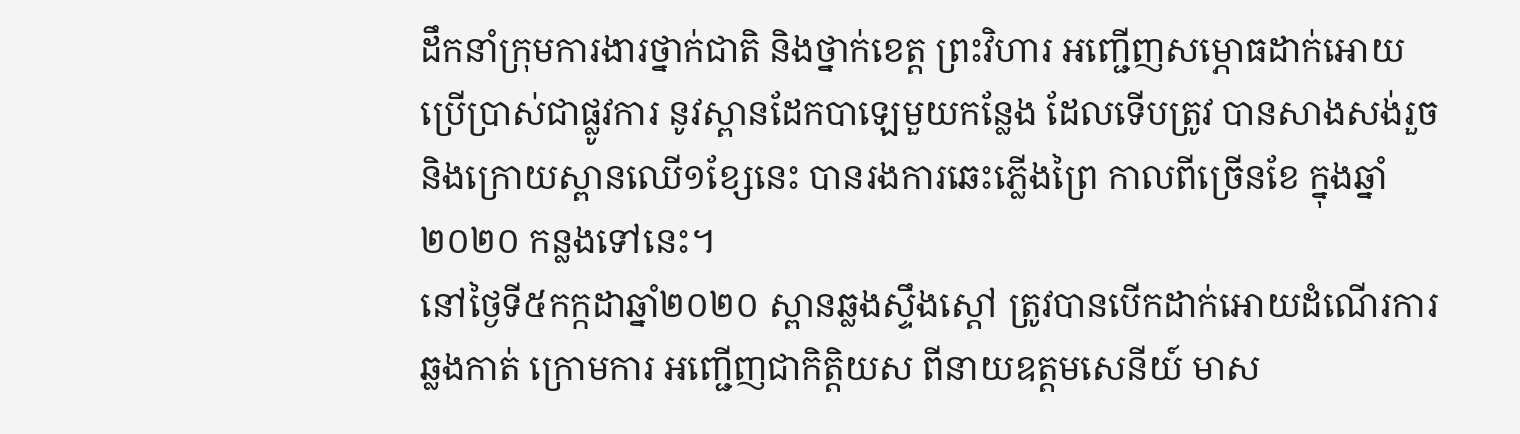ដឹកនាំក្រុមការងារថ្នាក់ជាតិ និងថ្នាក់ខេត្ត ព្រះវិហារ អញ្ជើញសម្ភោធដាក់អោយប្រើប្រាស់ជាផ្លូវការ នូវស្ពានដែកបាឡេមួយកន្លែង ដែលទើបត្រូវ បានសាងសង់រួច និងក្រោយស្ពានឈើ១ខ្សែនេះ បានរងការឆេះភ្លើងព្រៃ កាលពីច្រើនខែ ក្នុងឆ្នាំ២០២០ កន្លងទៅនេះ។
នៅថ្ងៃទី៥កក្កដាឆ្នាំ២០២០ ស្ពានឆ្លងស្ទឹងស្តៅ ត្រូវបានបើកដាក់អោយដំណើរការឆ្លងកាត់ ក្រោមការ អញ្ជើញជាកិត្តិយស ពីនាយឧត្តមសេនីយ៍ មាស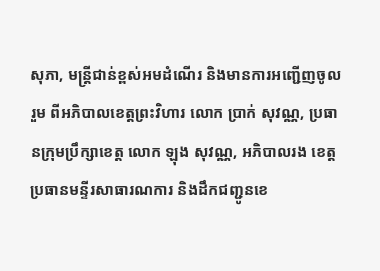សុភា, មន្ត្រីជាន់ខ្ពស់អមដំណើរ និងមានការអញ្ជើញចូលរួម ពីអភិបាលខេត្តព្រះវិហារ លោក ប្រាក់ សុវណ្ណ, ប្រធានក្រុមប្រឹក្សាខេត្ត លោក ឡុង សុវណ្ណ, អភិបាលរង ខេត្ត ប្រធានមន្ទីរសាធារណការ និងដឹកជញ្ជូនខេ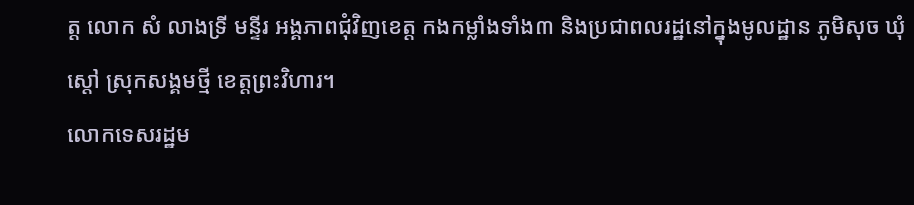ត្ត លោក សំ លាងទ្រី មន្ទីរ អង្គភាពជុំវិញខេត្ត កងកម្លាំងទាំង៣ និងប្រជាពលរដ្ឋនៅក្នុងមូលដ្ឋាន ភូមិសុច ឃុំស្តៅ ស្រុកសង្គមថ្មី ខេត្តព្រះវិហារ។
លោកទេសរដ្ឋម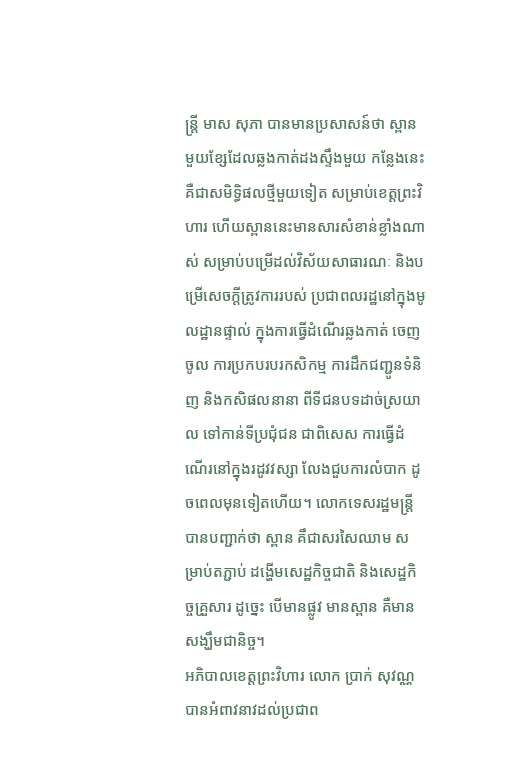ន្ត្រី មាស សុភា បានមានប្រសាសន៍ថា ស្ពានមួយខ្សែដែលឆ្លងកាត់ដងស្ទឹងមួយ កន្លែងនេះ គឺជាសមិទ្ធិផលថ្មីមួយទៀត សម្រាប់ខេត្តព្រះវិហារ ហើយស្ពាននេះមានសារសំខាន់ខ្លាំងណាស់ សម្រាប់បម្រើដល់វិស័យសាធារណៈ និងបម្រើសេចក្តីត្រូវការរបស់ ប្រជាពលរដ្ឋនៅក្នុងមូលដ្ឋានផ្ទាល់ ក្នុងការធ្វើដំណើរឆ្លងកាត់ ចេញចូល ការប្រកបរបរកសិកម្ម ការដឹកជញ្ជូនទំនិញ និងកសិផលនានា ពីទីជនបទដាច់ស្រយាល ទៅកាន់ទីប្រជុំជន ជាពិសេស ការធ្វើដំណើរនៅក្នុងរដូវវស្សា លែងជួបការលំបាក ដូចពេលមុនទៀតហើយ។ លោកទេសរដ្ឋមន្ត្រី បានបញ្ជាក់ថា ស្ពាន គឹជាសរសៃឈាម សម្រាប់តភ្ជាប់ ដង្ហើមសេដ្ឋកិច្ចជាតិ និងសេដ្ឋកិច្ចគ្រួសារ ដូច្នេះ បើមានផ្លូវ មានស្ពាន គឺមានសង្ឃឹមជានិច្ច។
អភិបាលខេត្តព្រះវិហារ លោក ប្រាក់ សុវណ្ណ បានអំពាវនាវដល់ប្រជាព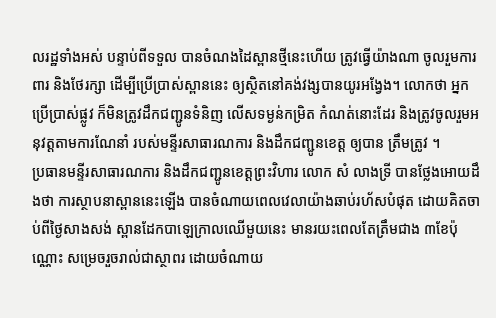លរដ្ឋទាំងអស់ បន្ទាប់ពីទទួល បានចំណងដៃស្ពានថ្មីនេះហើយ ត្រូវធ្វើយ៉ាងណា ចូលរួមការពារ និងថែរក្សា ដើម្បីប្រើប្រាស់ស្ពាននេះ ឲ្យស្ថិតនៅគង់វង្សបានយូរអង្វែង។ លោកថា អ្នកប្រើប្រាស់ផ្លូវ ក៏មិនត្រូវដឹកជញ្ជូនទំនិញ លើសទម្ងន់កម្រិត កំណត់នោះដែរ និងត្រូវចូលរួមអនុវត្តតាមការណែនាំ របស់មន្ទីរសាធារណការ និងដឹកជញ្ជូនខេត្ត ឲ្យបាន ត្រឹមត្រូវ ។
ប្រធានមន្ទីរសាធារណការ និងដឹកជញ្ជូនខេត្តព្រះវិហារ លោក សំ លាងទ្រី បានថ្លែងអោយដឹងថា ការស្ថាបនាស្ពាននេះឡើង បានចំណាយពេលវេលាយ៉ាងឆាប់រហ័សបំផុត ដោយគិតចាប់ពីថ្ងៃសាងសង់ ស្ពានដែកបាឡេក្រាលឈើមួយនេះ មានរយះពេលតែត្រឹមជាង ៣ខែប៉ុណ្ណោះ សម្រេចរួចរាល់ជាស្ថាពរ ដោយចំណាយ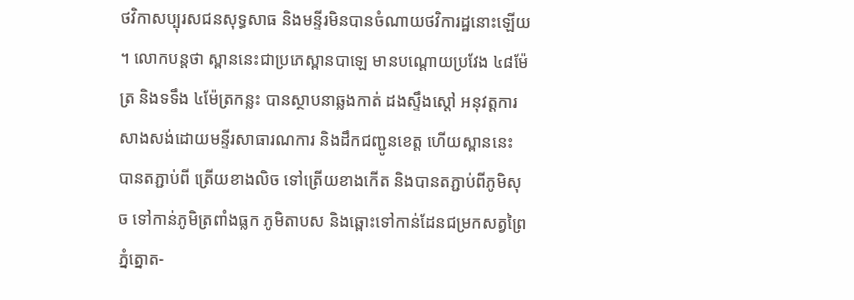ថវិកាសប្បុរសជនសុទ្ធសាធ និងមន្ទីរមិនបានចំណាយថវិការដ្ឋនោះឡើយ ។ លោកបន្តថា ស្ពាននេះជាប្រភេស្ពានបាឡេ មានបណ្តោយប្រវែង ៤៨ម៉ែត្រ និងទទឹង ៤ម៉ែត្រកន្លះ បានស្ថាបនាឆ្លងកាត់ ដងស្ទឹងស្តៅ អនុវត្តការសាងសង់ដោយមន្ទីរសាធារណការ និងដឹកជញ្ជូនខេត្ត ហើយស្ពាននេះ បានតភ្ជាប់ពី ត្រើយខាងលិច ទៅត្រើយខាងកើត និងបានតភ្ជាប់ពីភូមិសុច ទៅកាន់ភូមិត្រពាំងធ្លក ភូមិតាបស និងឆ្ពោះទៅកាន់ដែនជម្រកសត្វព្រៃភ្នំត្នោត-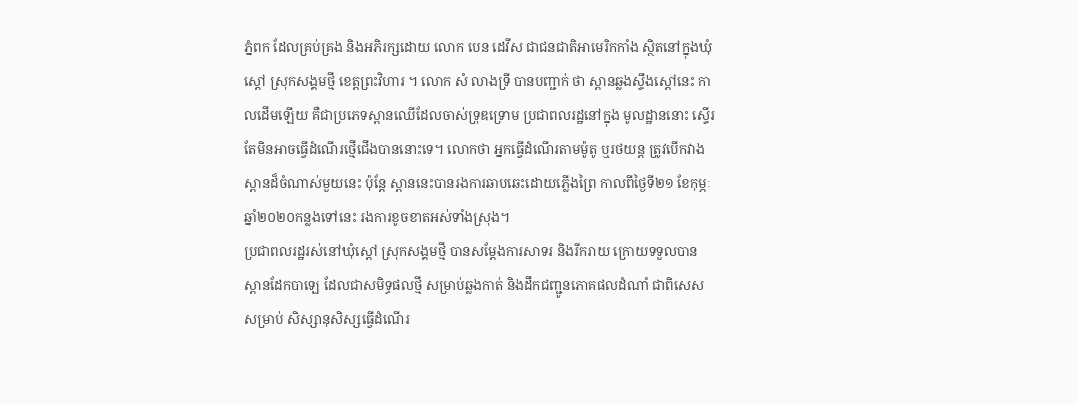ភ្នំពក ដែលគ្រប់គ្រង និងអភិរក្សដោយ លោក បេន ដេវីស ជាជនជាតិអាមេរិកកាំង ស្ថិតនៅក្នុងឃុំស្តៅ ស្រុកសង្គមថ្មី ខេត្តព្រះវិហារ ។ លោក សំ លាងទ្រី បានបញ្ជាក់ ថា ស្ពានឆ្លងស្ទឹងស្តៅនេះ កាលដើមឡើយ គឺជាប្រភេទស្ពានឈើដែលចាស់ទ្រុឌទ្រោម ប្រជាពលរដ្ឋនៅក្នុង មូលដ្ឋាននោះ ស្ទើរតែមិនអាចធ្វើដំណើរថ្មើជើងបាននោះទេ។ លោកថា អ្នកធ្វើដំណើរតាមម៉ូតូ ឬរថយន្ត ត្រូវបើកវាងស្ពានដ៏ចំណាស់មួយនេះ ប៉ុន្តែ ស្ពាននេះបានរងការឆាបឆេះដោយភ្លើងព្រៃ កាលពីថ្ងៃទី២១ ខែកុម្ភៈ ឆ្នាំ២០២០កន្លងទៅនេះ រងការខូចខាតអស់ទាំងស្រុង។
ប្រជាពលរដ្ឋរស់នៅឃុំស្តៅ ស្រុកសង្គមថ្មី បានសម្តែងការសាទរ និងរីករាយ ក្រោយទទួលបាន ស្ពានដែកបាឡេ ដែលជាសមិទ្ធផលថ្មី សម្រាប់ឆ្លងកាត់ និងដឹកជញ្ជូនភោគផលដំណាំ ជាពិសេស សម្រាប់ សិស្សានុសិស្សធ្វើដំណើរ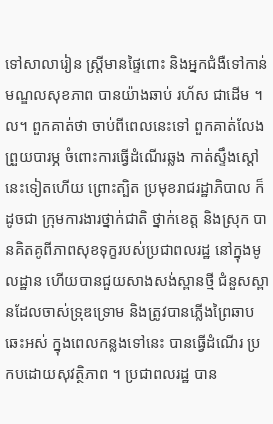ទៅសាលារៀន ស្ត្រីមានផ្ទៃពោះ និងអ្នកជំងឺទៅកាន់មណ្ឌលសុខភាព បានយ៉ាងឆាប់ រហ័ស ជាដើម ។ល។ ពួកគាត់ថា ចាប់ពីពេលនេះទៅ ពួកគាត់លែងព្រួយបារម្ភ ចំពោះការធ្វើដំណើរឆ្លង កាត់ស្ទឹងស្តៅនេះទៀតហើយ ព្រោះត្បិត ប្រមុខរាជរដ្ឋាភិបាល ក៏ដូចជា ក្រុមការងារថ្នាក់ជាតិ ថ្នាក់ខេត្ត និងស្រុក បានគិតគូពីភាពសុខទុក្ខរបស់ប្រជាពលរដ្ឋ នៅក្នុងមូលដ្ឋាន ហើយបានជួយសាងសង់ស្ពានថ្មី ជំនួសស្ពានដែលចាស់ទ្រុឌទ្រោម និងត្រូវបានភ្លើងព្រៃឆាបឆេះអស់ ក្នុងពេលកន្លងទៅនេះ បានធ្វើដំណើរ ប្រកបដោយសុវត្ថិភាព ។ ប្រជាពលរដ្ឋ បាន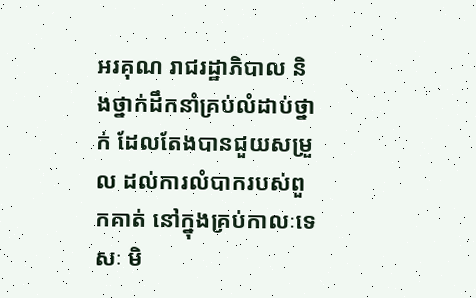អរគុណ រាជរដ្ឋាភិបាល និងថ្នាក់ដឹកនាំគ្រប់លំដាប់ថ្នាក់ ដែលតែងបានជួយសម្រួល ដល់ការលំបាករបស់ពួកគាត់ នៅក្នុងគ្រប់កាលៈទេសៈ មិ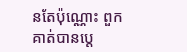នតែប៉ុណ្ណោះ ពួកគាត់បានប្តេ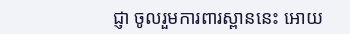ជ្ញា ចូលរួមការពារស្ពាននេះ អោយ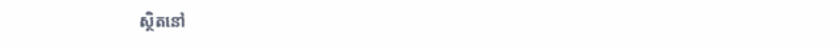ស្ថិតនៅ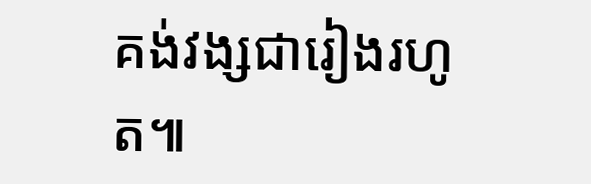គង់វង្សជារៀងរហូត៕